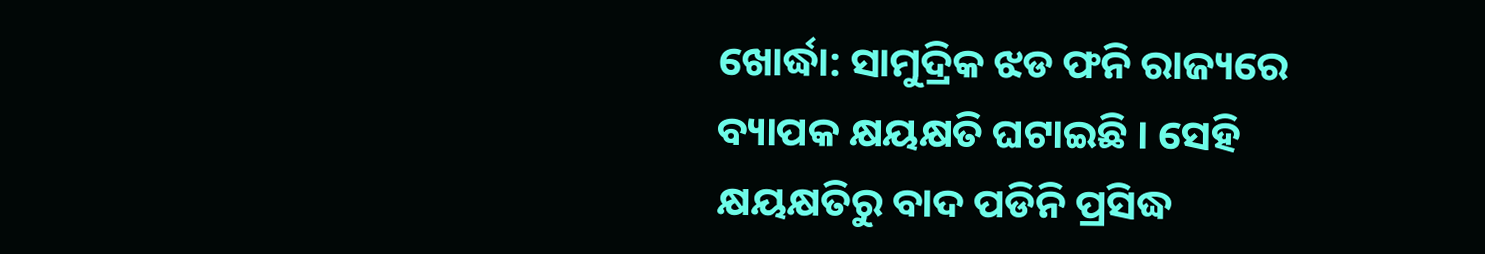ଖୋର୍ଦ୍ଧା: ସାମୁଦ୍ରିକ ଝଡ ଫନି ରାଜ୍ୟରେ ବ୍ୟାପକ କ୍ଷୟକ୍ଷତି ଘଟାଇଛି । ସେହି କ୍ଷୟକ୍ଷତିରୁ ବାଦ ପଡିନି ପ୍ରସିଦ୍ଧ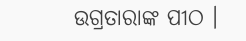ଉଗ୍ରତାରାଙ୍କ ପୀଠ ।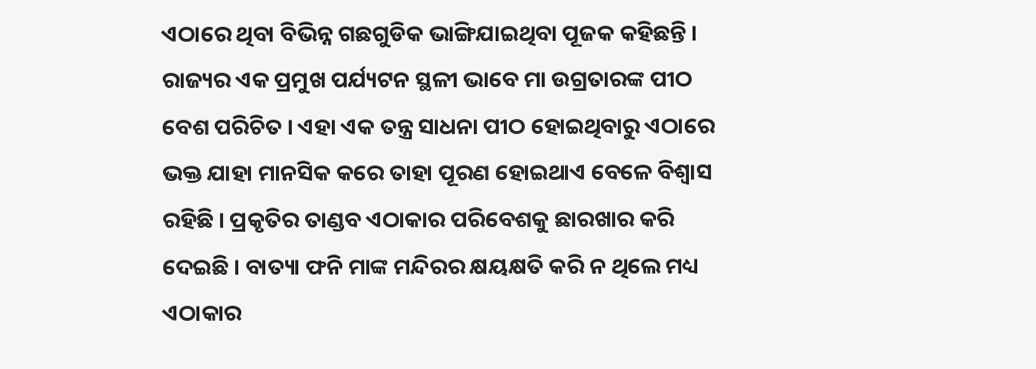ଏଠାରେ ଥିବା ବିଭିନ୍ନ ଗଛଗୁଡିକ ଭାଙ୍ଗିଯାଇଥିବା ପୂଜକ କହିଛନ୍ତି ।
ରାଜ୍ୟର ଏକ ପ୍ରମୁଖ ପର୍ଯ୍ୟଟନ ସ୍ଥଳୀ ଭାବେ ମା ଉଗ୍ରତାରଙ୍କ ପୀଠ ବେଶ ପରିଚିତ । ଏହା ଏକ ତନ୍ତ୍ର ସାଧନା ପୀଠ ହୋଇଥିବାରୁ ଏଠାରେ ଭକ୍ତ ଯାହା ମାନସିକ କରେ ତାହା ପୂରଣ ହୋଇଥାଏ ବେଳେ ବିଶ୍ୱାସ ରହିଛି । ପ୍ରକୃତିର ତାଣ୍ଡବ ଏଠାକାର ପରିବେଶକୁ ଛାରଖାର କରି ଦେଇଛି । ବାତ୍ୟା ଫନି ମାଙ୍କ ମନ୍ଦିରର କ୍ଷୟକ୍ଷତି କରି ନ ଥିଲେ ମଧ୍ୟ ଏଠାକାର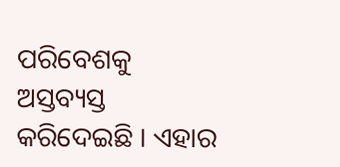ପରିବେଶକୁ ଅସ୍ତବ୍ୟସ୍ତ କରିଦେଇଛି । ଏହାର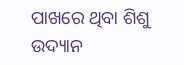ପାଖରେ ଥିବା ଶିଶୁ ଉଦ୍ୟାନ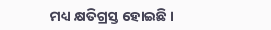ମଧ୍ୟ କ୍ଷତିଗ୍ରସ୍ତ ହୋଇଛି ।